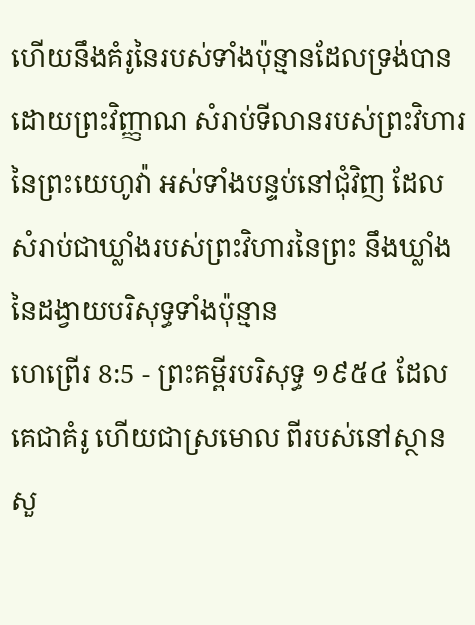ហើយនឹងគំរូនៃរបស់ទាំងប៉ុន្មានដែលទ្រង់បានដោយព្រះវិញ្ញាណ សំរាប់ទីលានរបស់ព្រះវិហារនៃព្រះយេហូវ៉ា អស់ទាំងបន្ទប់នៅជុំវិញ ដែលសំរាប់ជាឃ្លាំងរបស់ព្រះវិហារនៃព្រះ នឹងឃ្លាំងនៃដង្វាយបរិសុទ្ធទាំងប៉ុន្មាន
ហេព្រើរ 8:5 - ព្រះគម្ពីរបរិសុទ្ធ ១៩៥៤ ដែលគេជាគំរូ ហើយជាស្រមោល ពីរបស់នៅស្ថានសួ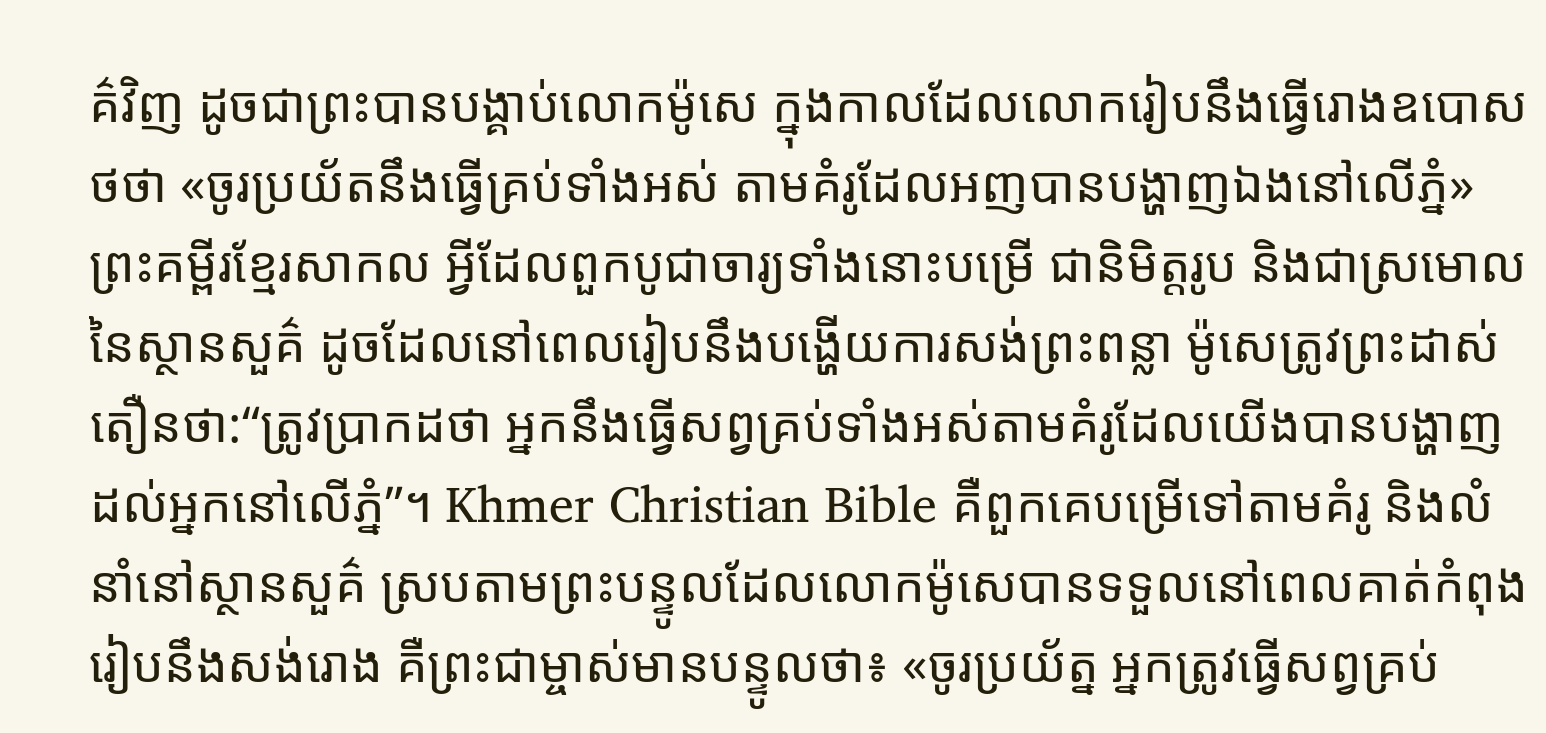គ៌វិញ ដូចជាព្រះបានបង្គាប់លោកម៉ូសេ ក្នុងកាលដែលលោករៀបនឹងធ្វើរោងឧបោសថថា «ចូរប្រយ័តនឹងធ្វើគ្រប់ទាំងអស់ តាមគំរូដែលអញបានបង្ហាញឯងនៅលើភ្នំ» ព្រះគម្ពីរខ្មែរសាកល អ្វីដែលពួកបូជាចារ្យទាំងនោះបម្រើ ជានិមិត្តរូប និងជាស្រមោលនៃស្ថានសួគ៌ ដូចដែលនៅពេលរៀបនឹងបង្ហើយការសង់ព្រះពន្លា ម៉ូសេត្រូវព្រះដាស់តឿនថា:“ត្រូវប្រាកដថា អ្នកនឹងធ្វើសព្វគ្រប់ទាំងអស់តាមគំរូដែលយើងបានបង្ហាញដល់អ្នកនៅលើភ្នំ”។ Khmer Christian Bible គឺពួកគេបម្រើទៅតាមគំរូ និងលំនាំនៅស្ថានសួគ៌ ស្របតាមព្រះបន្ទូលដែលលោកម៉ូសេបានទទួលនៅពេលគាត់កំពុងរៀបនឹងសង់រោង គឺព្រះជាម្ចាស់មានបន្ទូលថា៖ «ចូរប្រយ័ត្ន អ្នកត្រូវធ្វើសព្វគ្រប់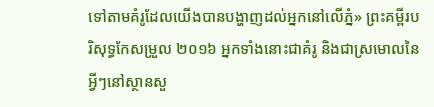ទៅតាមគំរូដែលយើងបានបង្ហាញដល់អ្នកនៅលើភ្នំ» ព្រះគម្ពីរបរិសុទ្ធកែសម្រួល ២០១៦ អ្នកទាំងនោះជាគំរូ និងជាស្រមោលនៃអ្វីៗនៅស្ថានសួ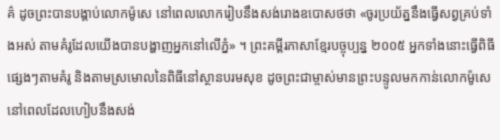គ៌ ដូចព្រះបានបង្គាប់លោកម៉ូសេ នៅពេលលោករៀបនឹងសង់រោងឧបោសថថា «ចូរប្រយ័ត្ននឹងធ្វើសព្វគ្រប់ទាំងអស់ តាមគំរូដែលយើងបានបង្ហាញអ្នកនៅលើភ្នំ» ។ ព្រះគម្ពីរភាសាខ្មែរបច្ចុប្បន្ន ២០០៥ អ្នកទាំងនោះធ្វើពិធីផ្សេងៗតាមគំរូ និងតាមស្រមោលនៃពិធីនៅស្ថានបរមសុខ ដូចព្រះជាម្ចាស់មានព្រះបន្ទូលមកកាន់លោកម៉ូសេ នៅពេលដែលហៀបនឹងសង់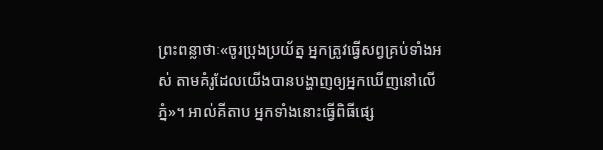ព្រះពន្លាថាៈ«ចូរប្រុងប្រយ័ត្ន អ្នកត្រូវធ្វើសព្វគ្រប់ទាំងអស់ តាមគំរូដែលយើងបានបង្ហាញឲ្យអ្នកឃើញនៅលើភ្នំ»។ អាល់គីតាប អ្នកទាំងនោះធ្វើពិធីផ្សេ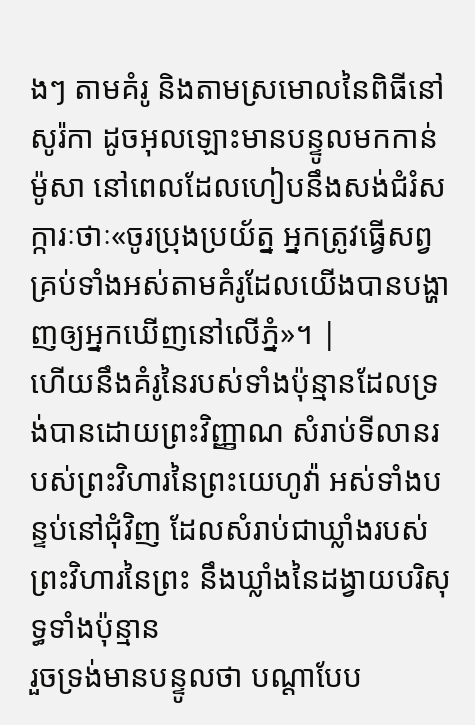ងៗ តាមគំរូ និងតាមស្រមោលនៃពិធីនៅសូរ៉កា ដូចអុលឡោះមានបន្ទូលមកកាន់ម៉ូសា នៅពេលដែលហៀបនឹងសង់ជំរំសក្ការៈថាៈ«ចូរប្រុងប្រយ័ត្ន អ្នកត្រូវធ្វើសព្វគ្រប់ទាំងអស់តាមគំរូដែលយើងបានបង្ហាញឲ្យអ្នកឃើញនៅលើភ្នំ»។ |
ហើយនឹងគំរូនៃរបស់ទាំងប៉ុន្មានដែលទ្រង់បានដោយព្រះវិញ្ញាណ សំរាប់ទីលានរបស់ព្រះវិហារនៃព្រះយេហូវ៉ា អស់ទាំងបន្ទប់នៅជុំវិញ ដែលសំរាប់ជាឃ្លាំងរបស់ព្រះវិហារនៃព្រះ នឹងឃ្លាំងនៃដង្វាយបរិសុទ្ធទាំងប៉ុន្មាន
រួចទ្រង់មានបន្ទូលថា បណ្តាបែប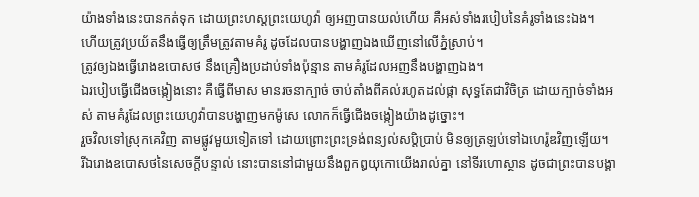យ៉ាងទាំងនេះបានកត់ទុក ដោយព្រះហស្តព្រះយេហូវ៉ា ឲ្យអញបានយល់ហើយ គឺអស់ទាំងរបៀបនៃគំរូទាំងនេះឯង។
ហើយត្រូវប្រយ័តនឹងធ្វើឲ្យត្រឹមត្រូវតាមគំរូ ដូចដែលបានបង្ហាញឯងឃើញនៅលើភ្នំស្រាប់។
ត្រូវឲ្យឯងធ្វើរោងឧបោសថ នឹងគ្រឿងប្រដាប់ទាំងប៉ុន្មាន តាមគំរូដែលអញនឹងបង្ហាញឯង។
ឯរបៀបធ្វើជើងចង្កៀងនោះ គឺធ្វើពីមាស មានរចនាក្បាច់ ចាប់តាំងពីគល់រហូតដល់ផ្កា សុទ្ធតែជាវិចិត្រ ដោយក្បាច់ទាំងអស់ តាមគំរូដែលព្រះយេហូវ៉ាបានបង្ហាញមកម៉ូសេ លោកក៏ធ្វើជើងចង្កៀងយ៉ាងដូច្នោះ។
រួចវិលទៅស្រុកគេវិញ តាមផ្លូវមួយទៀតទៅ ដោយព្រោះព្រះទ្រង់ពន្យល់សប្តិប្រាប់ មិនឲ្យត្រឡប់ទៅឯហេរ៉ូឌវិញឡើយ។
រីឯរោងឧបោសថនៃសេចក្ដីបន្ទាល់ នោះបាននៅជាមួយនឹងពួកឰយុកោយើងរាល់គ្នា នៅទីរហោស្ថាន ដូចជាព្រះបានបង្គា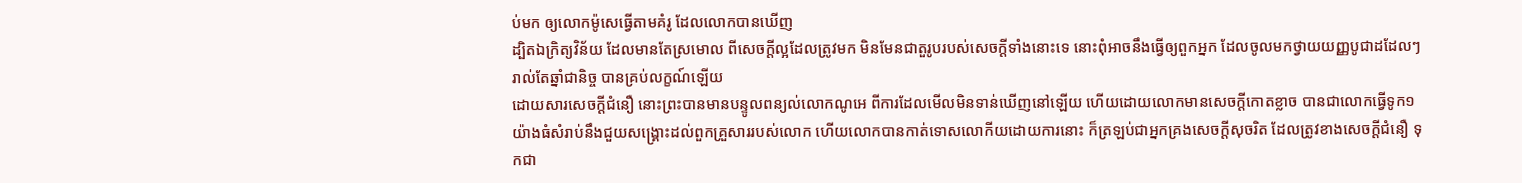ប់មក ឲ្យលោកម៉ូសេធ្វើតាមគំរូ ដែលលោកបានឃើញ
ដ្បិតឯក្រិត្យវិន័យ ដែលមានតែស្រមោល ពីសេចក្ដីល្អដែលត្រូវមក មិនមែនជាតួរូបរបស់សេចក្ដីទាំងនោះទេ នោះពុំអាចនឹងធ្វើឲ្យពួកអ្នក ដែលចូលមកថ្វាយយញ្ញបូជាដដែលៗ រាល់តែឆ្នាំជានិច្ច បានគ្រប់លក្ខណ៍ឡើយ
ដោយសារសេចក្ដីជំនឿ នោះព្រះបានមានបន្ទូលពន្យល់លោកណូអេ ពីការដែលមើលមិនទាន់ឃើញនៅឡើយ ហើយដោយលោកមានសេចក្ដីកោតខ្លាច បានជាលោកធ្វើទូក១យ៉ាងធំសំរាប់នឹងជួយសង្គ្រោះដល់ពួកគ្រួសាររបស់លោក ហើយលោកបានកាត់ទោសលោកីយដោយការនោះ ក៏ត្រឡប់ជាអ្នកគ្រងសេចក្ដីសុចរិត ដែលត្រូវខាងសេចក្ដីជំនឿ ទុកជា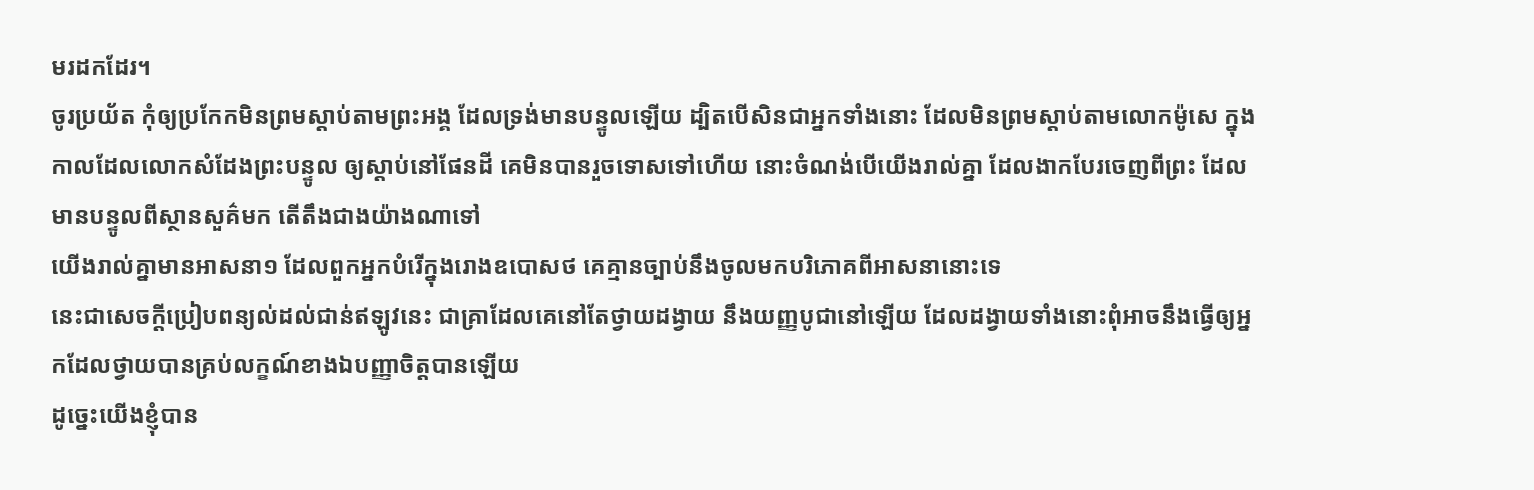មរដកដែរ។
ចូរប្រយ័ត កុំឲ្យប្រកែកមិនព្រមស្តាប់តាមព្រះអង្គ ដែលទ្រង់មានបន្ទូលឡើយ ដ្បិតបើសិនជាអ្នកទាំងនោះ ដែលមិនព្រមស្តាប់តាមលោកម៉ូសេ ក្នុងកាលដែលលោកសំដែងព្រះបន្ទូល ឲ្យស្តាប់នៅផែនដី គេមិនបានរួចទោសទៅហើយ នោះចំណង់បើយើងរាល់គ្នា ដែលងាកបែរចេញពីព្រះ ដែលមានបន្ទូលពីស្ថានសួគ៌មក តើតឹងជាងយ៉ាងណាទៅ
យើងរាល់គ្នាមានអាសនា១ ដែលពួកអ្នកបំរើក្នុងរោងឧបោសថ គេគ្មានច្បាប់នឹងចូលមកបរិភោគពីអាសនានោះទេ
នេះជាសេចក្ដីប្រៀបពន្យល់ដល់ជាន់ឥឡូវនេះ ជាគ្រាដែលគេនៅតែថ្វាយដង្វាយ នឹងយញ្ញបូជានៅឡើយ ដែលដង្វាយទាំងនោះពុំអាចនឹងធ្វើឲ្យអ្នកដែលថ្វាយបានគ្រប់លក្ខណ៍ខាងឯបញ្ញាចិត្តបានឡើយ
ដូច្នេះយើងខ្ញុំបាន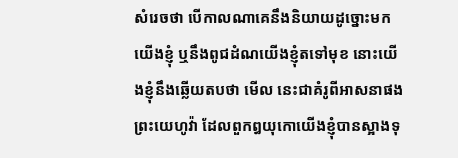សំរេចថា បើកាលណាគេនឹងនិយាយដូច្នោះមកយើងខ្ញុំ ឬនឹងពូជដំណយើងខ្ញុំតទៅមុខ នោះយើងខ្ញុំនឹងឆ្លើយតបថា មើល នេះជាគំរូពីអាសនាផងព្រះយេហូវ៉ា ដែលពួកឰយុកោយើងខ្ញុំបានស្អាងទុ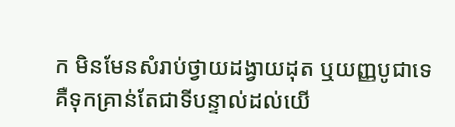ក មិនមែនសំរាប់ថ្វាយដង្វាយដុត ឬយញ្ញបូជាទេ គឺទុកគ្រាន់តែជាទីបន្ទាល់ដល់យើ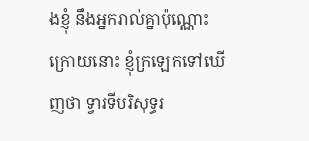ងខ្ញុំ នឹងអ្នករាល់គ្នាប៉ុណ្ណោះ
ក្រោយនោះ ខ្ញុំក្រឡេកទៅឃើញថា ទ្វារទីបរិសុទ្ធរ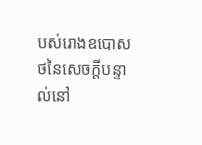បស់រោងឧបោសថនៃសេចក្ដីបន្ទាល់នៅ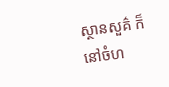ស្ថានសួគ៌ ក៏នៅចំហ